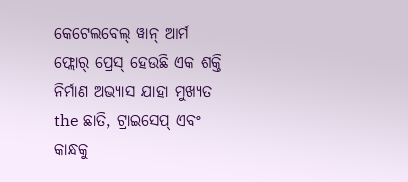କେଟେଲବେଲ୍ ୱାନ୍ ଆର୍ମ ଫ୍ଲୋର୍ ପ୍ରେସ୍ ହେଉଛି ଏକ ଶକ୍ତି ନିର୍ମାଣ ଅଭ୍ୟାସ ଯାହା ମୁଖ୍ୟତ the ଛାତି, ଟ୍ରାଇସେପ୍ ଏବଂ କାନ୍ଧକୁ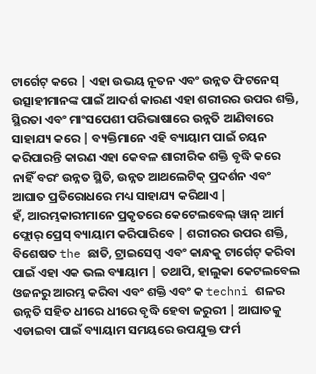ଟାର୍ଗେଟ୍ କରେ | ଏହା ଉଭୟ ନୂତନ ଏବଂ ଉନ୍ନତ ଫିଟନେସ୍ ଉତ୍ସାହୀମାନଙ୍କ ପାଇଁ ଆଦର୍ଶ କାରଣ ଏହା ଶରୀରର ଉପର ଶକ୍ତି, ସ୍ଥିରତା ଏବଂ ମାଂସପେଶୀ ପରିଭାଷାରେ ଉନ୍ନତି ଆଣିବାରେ ସାହାଯ୍ୟ କରେ | ବ୍ୟକ୍ତିମାନେ ଏହି ବ୍ୟାୟାମ ପାଇଁ ଚୟନ କରିପାରନ୍ତି କାରଣ ଏହା କେବଳ ଶାରୀରିକ ଶକ୍ତି ବୃଦ୍ଧି କରେ ନାହିଁ ବରଂ ଉନ୍ନତ ସ୍ଥିତି, ଉନ୍ନତ ଆଥଲେଟିକ୍ ପ୍ରଦର୍ଶନ ଏବଂ ଆଘାତ ପ୍ରତିରୋଧରେ ମଧ୍ୟ ସାହାଯ୍ୟ କରିଥାଏ |
ହଁ, ଆରମ୍ଭକାରୀମାନେ ପ୍ରକୃତରେ କେଟେଲବେଲ୍ ୱାନ୍ ଆର୍ମ ଫ୍ଲୋର୍ ପ୍ରେସ୍ ବ୍ୟାୟାମ କରିପାରିବେ | ଶରୀରର ଉପର ଶକ୍ତି, ବିଶେଷତ the ଛାତି, ଟ୍ରାଇସେପ୍ସ ଏବଂ କାନ୍ଧକୁ ଟାର୍ଗେଟ୍ କରିବା ପାଇଁ ଏହା ଏକ ଭଲ ବ୍ୟାୟାମ | ତଥାପି, ହାଲୁକା କେଟଲବେଲ ଓଜନରୁ ଆରମ୍ଭ କରିବା ଏବଂ ଶକ୍ତି ଏବଂ କ techni ଶଳର ଉନ୍ନତି ସହିତ ଧୀରେ ଧୀରେ ବୃଦ୍ଧି ହେବା ଜରୁରୀ | ଆଘାତକୁ ଏଡାଇବା ପାଇଁ ବ୍ୟାୟାମ ସମୟରେ ଉପଯୁକ୍ତ ଫର୍ମ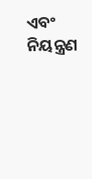ଏବଂ ନିୟନ୍ତ୍ରଣ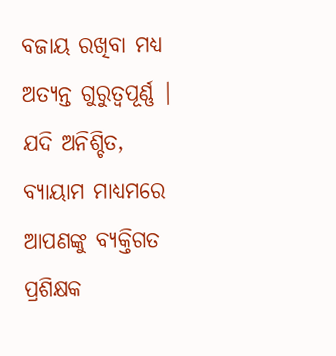ବଜାୟ ରଖିବା ମଧ୍ୟ ଅତ୍ୟନ୍ତ ଗୁରୁତ୍ୱପୂର୍ଣ୍ଣ | ଯଦି ଅନିଶ୍ଚିତ, ବ୍ୟାୟାମ ମାଧ୍ୟମରେ ଆପଣଙ୍କୁ ବ୍ୟକ୍ତିଗତ ପ୍ରଶିକ୍ଷକ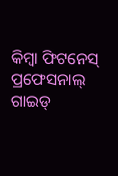କିମ୍ବା ଫିଟନେସ୍ ପ୍ରଫେସନାଲ୍ ଗାଇଡ୍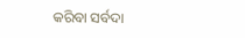କରିବା ସର୍ବଦା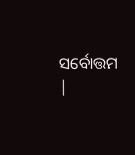ସର୍ବୋତ୍ତମ |